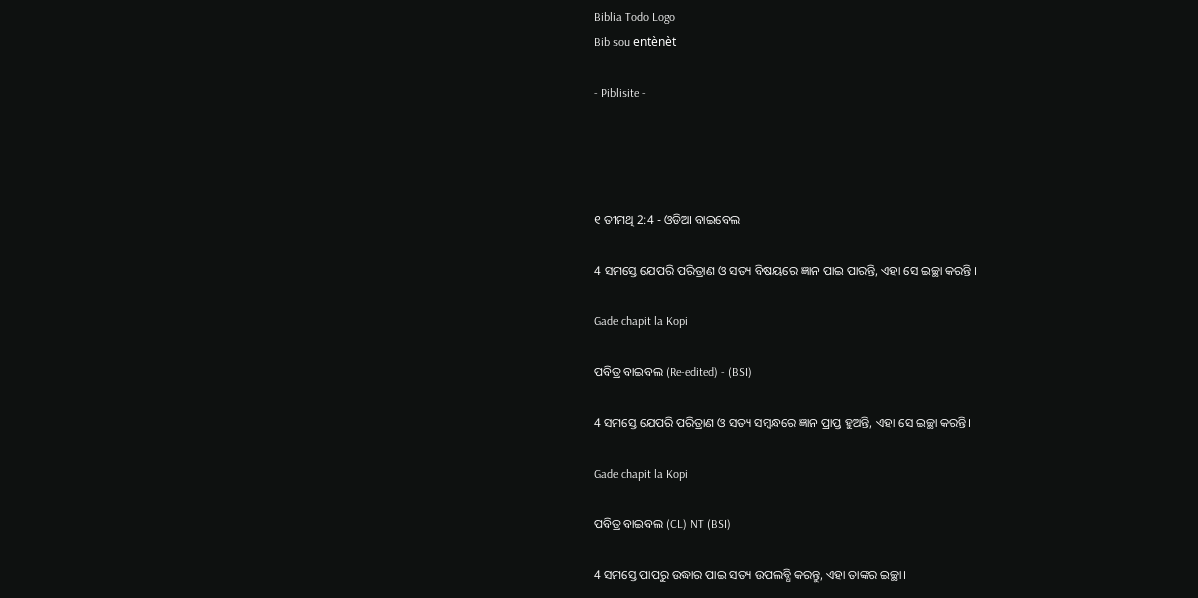Biblia Todo Logo
Bib sou entènèt

- Piblisite -




୧ ତୀମଥି 2:4 - ଓଡିଆ ବାଇବେଲ

4 ସମସ୍ତେ ଯେପରି ପରିତ୍ରାଣ ଓ ସତ୍ୟ ବିଷୟରେ ଜ୍ଞାନ ପାଇ ପାରନ୍ତି, ଏହା ସେ ଇଚ୍ଛା କରନ୍ତି ।

Gade chapit la Kopi

ପବିତ୍ର ବାଇବଲ (Re-edited) - (BSI)

4 ସମସ୍ତେ ଯେପରି ପରିତ୍ରାଣ ଓ ସତ୍ୟ ସମ୍ଵନ୍ଧରେ ଜ୍ଞାନ ପ୍ରାପ୍ତ ହୁଅନ୍ତି, ଏହା ସେ ଇଚ୍ଛା କରନ୍ତି।

Gade chapit la Kopi

ପବିତ୍ର ବାଇବଲ (CL) NT (BSI)

4 ସମସ୍ତେ ପାପରୁ ଉଦ୍ଧାର ପାଇ ସତ୍ୟ ଉପଲବ୍ଧି କରନ୍ତୁ, ଏହା ତାଙ୍କର ଇଚ୍ଛା।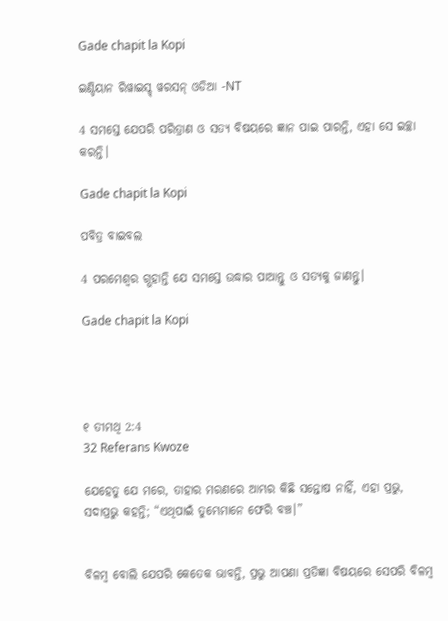Gade chapit la Kopi

ଇଣ୍ଡିୟାନ ରିୱାଇସ୍ଡ୍ ୱରସନ୍ ଓଡିଆ -NT

4 ସମସ୍ତେ ଯେପରି ପରିତ୍ରାଣ ଓ ସତ୍ୟ ବିଷୟରେ ଜ୍ଞାନ ପାଇ ପାରନ୍ତି, ଏହା ସେ ଇଚ୍ଛା କରନ୍ତି।

Gade chapit la Kopi

ପବିତ୍ର ବାଇବଲ

4 ପରମେଶ୍ୱର ଗ୍ଭହାନ୍ତି ଯେ ସମସ୍ତେ ଉଦ୍ଧାର ପାଆନ୍ତୁ ଓ ସତ୍ୟକୁ ଜାଣନ୍ତୁ।

Gade chapit la Kopi




୧ ତୀମଥି 2:4
32 Referans Kwoze

ଯେହେତୁ ଯେ ମରେ, ତାହାର ମରଣରେ ଆମ୍ଭର କିଛି ସନ୍ତୋଷ ନାହିଁ, ଏହା ପ୍ରଭୁ, ସଦାପ୍ରଭୁ କହନ୍ତି; “ଏଥିପାଇଁ ତୁମ୍ଭେମାନେ ଫେରି ବଞ୍ଚ।”


ବିଳମ୍ବ ବୋଲି ଯେପରି କେତେକ ଭାବନ୍ତି, ପ୍ରଭୁ ଆପଣା ପ୍ରତିଜ୍ଞା ବିଷୟରେ ସେପରି ବିଳମ୍ବ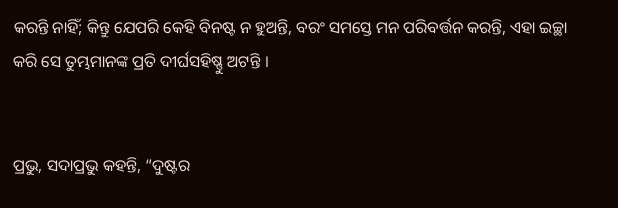କରନ୍ତି ନାହିଁ; କିନ୍ତୁ ଯେପରି କେହି ବିନଷ୍ଟ ନ ହୁଅନ୍ତି, ବରଂ ସମସ୍ତେ ମନ ପରିବର୍ତ୍ତନ କରନ୍ତି, ଏହା ଇଚ୍ଛା କରି ସେ ତୁମ୍ଭମାନଙ୍କ ପ୍ରତି ଦୀର୍ଘସହିଷ୍ଣୁ ଅଟନ୍ତି ।


ପ୍ରଭୁ, ସଦାପ୍ରଭୁ କହନ୍ତି, “ଦୁଷ୍ଟର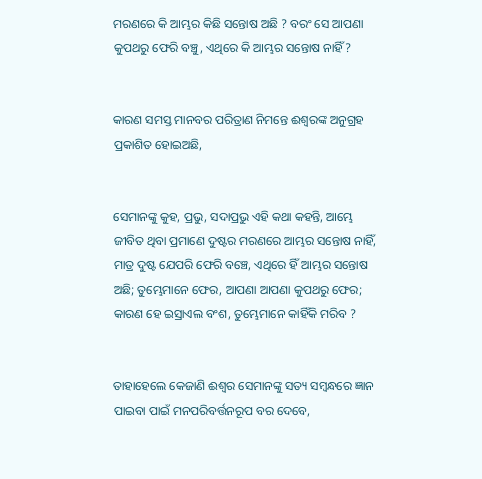ମରଣରେ କି ଆମ୍ଭର କିଛି ସନ୍ତୋଷ ଅଛି ? ବରଂ ସେ ଆପଣା କୁପଥରୁ ଫେରି ବଞ୍ଚୁ, ଏଥିରେ କି ଆମ୍ଭର ସନ୍ତୋଷ ନାହିଁ ?


କାରଣ ସମସ୍ତ ମାନବର ପରିତ୍ରାଣ ନିମନ୍ତେ ଈଶ୍ୱରଙ୍କ ଅନୁଗ୍ରହ ପ୍ରକାଶିତ ହୋଇଅଛି,


ସେମାନଙ୍କୁ କୁହ, ପ୍ରଭୁ, ସଦାପ୍ରଭୁ ଏହି କଥା କହନ୍ତି, ଆମ୍ଭେ ଜୀବିତ ଥିବା ପ୍ରମାଣେ ଦୁଷ୍ଟର ମରଣରେ ଆମ୍ଭର ସନ୍ତୋଷ ନାହିଁ, ମାତ୍ର ଦୁଷ୍ଟ ଯେପରି ଫେରି ବଞ୍ଚେ, ଏଥିରେ ହିଁ ଆମ୍ଭର ସନ୍ତୋଷ ଅଛି; ତୁମ୍ଭେମାନେ ଫେର, ଆପଣା ଆପଣା କୁପଥରୁ ଫେର; କାରଣ ହେ ଇସ୍ରାଏଲ ବଂଶ, ତୁମ୍ଭେମାନେ କାହିଁକି ମରିବ ?


ତାହାହେଲେ କେଜାଣି ଈଶ୍ୱର ସେମାନଙ୍କୁ ସତ୍ୟ ସମ୍ବନ୍ଧରେ ଜ୍ଞାନ ପାଇବା ପାଇଁ ମନପରିବର୍ତ୍ତନରୂପ ବର ଦେବେ,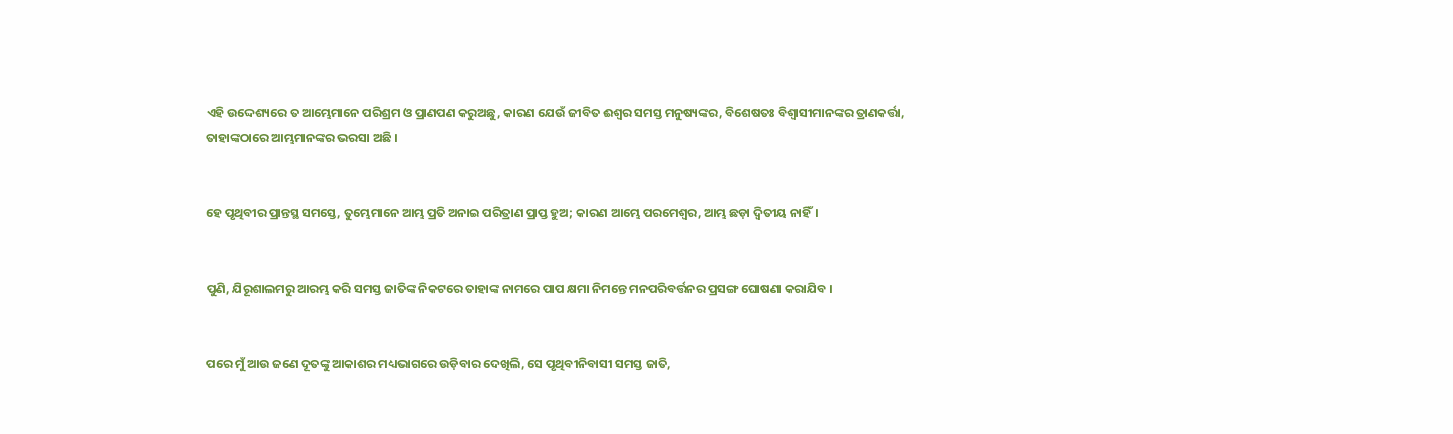ଏହି ଉଦ୍ଦେଶ୍ୟରେ ତ ଆମ୍ଭେମାନେ ପରିଶ୍ରମ ଓ ପ୍ରାଣପଣ କରୁଅଛୁ, କାରଣ ଯେଉଁ ଜୀବିତ ଈଶ୍ୱର ସମସ୍ତ ମନୁଷ୍ୟଙ୍କର, ବିଶେଷତଃ ବିଶ୍ୱାସୀମାନଙ୍କର ତ୍ରାଣକର୍ତ୍ତା, ତାହାଙ୍କଠାରେ ଆମ୍ଭମାନଙ୍କର ଭରସା ଅଛି ।


ହେ ପୃଥିବୀର ପ୍ରାନ୍ତସ୍ଥ ସମସ୍ତେ, ତୁମ୍ଭେମାନେ ଆମ୍ଭ ପ୍ରତି ଅନାଇ ପରିତ୍ରାଣ ପ୍ରାପ୍ତ ହୁଅ; କାରଣ ଆମ୍ଭେ ପରମେଶ୍ୱର, ଆମ୍ଭ ଛଡ଼ା ଦ୍ୱିତୀୟ ନାହିଁ।


ପୁଣି, ଯିରୂଶାଲମରୁ ଆରମ୍ଭ କରି ସମସ୍ତ ଜାତିଙ୍କ ନିକଟରେ ତାହାଙ୍କ ନାମରେ ପାପ କ୍ଷମା ନିମନ୍ତେ ମନପରିବର୍ତ୍ତନର ପ୍ରସଙ୍ଗ ଘୋଷଣା କରାଯିବ ।


ପରେ ମୁଁ ଆଉ ଜଣେ ଦୂତଙ୍କୁ ଆକାଶର ମଧ୍ୟଭାଗରେ ଉଡ଼ିବାର ଦେଖିଲି, ସେ ପୃଥିବୀନିବାସୀ ସମସ୍ତ ଜାତି,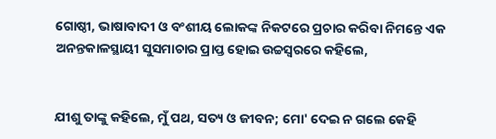ଗୋଷ୍ଠୀ, ଭାଷାବାଦୀ ଓ ବଂଶୀୟ ଲୋକଙ୍କ ନିକଟରେ ପ୍ରଚାର କରିବା ନିମନ୍ତେ ଏକ ଅନନ୍ତକାଳସ୍ଥାୟୀ ସୁସମାଚାର ପ୍ରାପ୍ତ ହୋଇ ଉଚ୍ଚସ୍ୱରରେ କହିଲେ,


ଯୀଶୁ ତାଙ୍କୁ କହିଲେ, ମୁଁ ପଥ, ସତ୍ୟ ଓ ଜୀବନ; ମୋ' ଦେଇ ନ ଗଲେ କେହି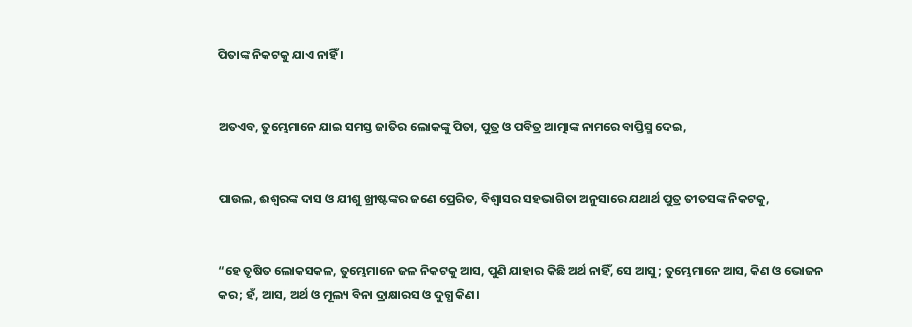ପିତାଙ୍କ ନିକଟକୁ ଯାଏ ନାହିଁ ।


ଅତଏବ, ତୁମ୍ଭେମାନେ ଯାଇ ସମସ୍ତ ଜାତିର ଲୋକଙ୍କୁ ପିତା, ପୁତ୍ର ଓ ପବିତ୍ର ଆତ୍ମାଙ୍କ ନାମରେ ବାପ୍ତିସ୍ମ ଦେଇ,


ପାଉଲ, ଈଶ୍ୱରଙ୍କ ଦାସ ଓ ଯୀଶୁ ଖ୍ରୀଷ୍ଟଙ୍କର ଜଣେ ପ୍ରେରିତ, ବିଶ୍ଵାସର ସହଭାଗିତା ଅନୁସାରେ ଯଥାର୍ଥ ପୁତ୍ର ତୀତସଙ୍କ ନିକଟକୁ,


“ହେ ତୃଷିତ ଲୋକସକଳ, ତୁମ୍ଭେମାନେ ଜଳ ନିକଟକୁ ଆସ, ପୁଣି ଯାହାର କିଛି ଅର୍ଥ ନାହିଁ, ସେ ଆସୁ; ତୁମ୍ଭେମାନେ ଆସ, କିଣ ଓ ଭୋଜନ କର; ହଁ, ଆସ, ଅର୍ଥ ଓ ମୂଲ୍ୟ ବିନା ଦ୍ରାକ୍ଷାରସ ଓ ଦୁଗ୍ଧ କିଣ।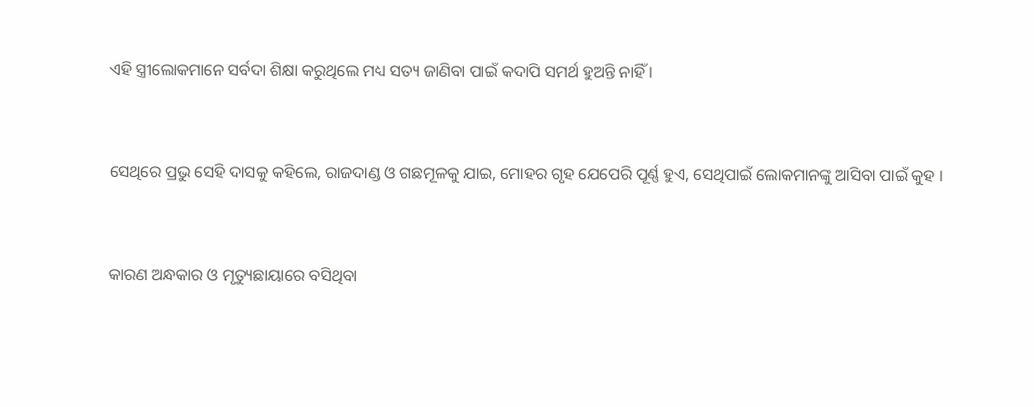ଏହି ସ୍ତ୍ରୀଲୋକମାନେ ସର୍ବଦା ଶିକ୍ଷା କରୁଥିଲେ ମଧ୍ୟ ସତ୍ୟ ଜାଣିବା ପାଇଁ କଦାପି ସମର୍ଥ ହୁଅନ୍ତି ନାହିଁ ।


ସେଥିରେ ପ୍ରଭୁ ସେହି ଦାସକୁ କହିଲେ, ରାଜଦାଣ୍ଡ ଓ ଗଛମୂଳକୁ ଯାଇ, ମୋହର ଗୃହ ଯେପେରି ପୂର୍ଣ୍ଣ ହୁଏ, ସେଥିପାଇଁ ଲୋକମାନଙ୍କୁ ଆସିବା ପାଇଁ କୁହ ।


କାରଣ ଅନ୍ଧକାର ଓ ମୃତ୍ୟୁଛାୟାରେ ବସିଥିବା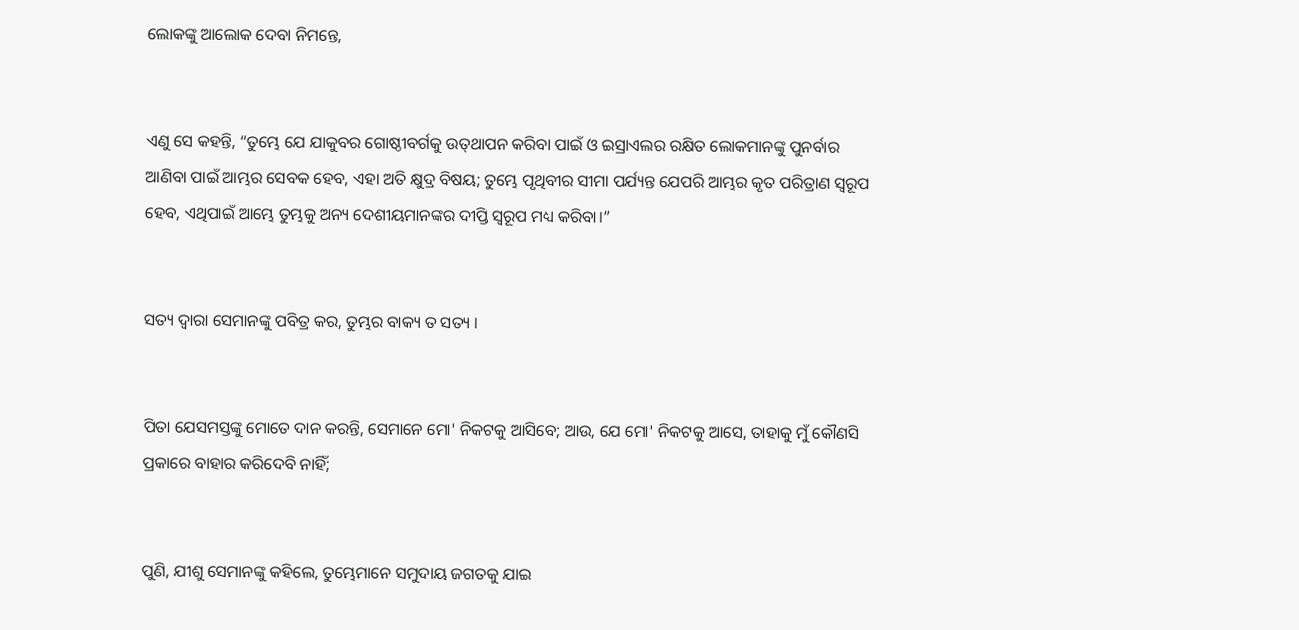ଲୋକଙ୍କୁ ଆଲୋକ ଦେବା ନିମନ୍ତେ,


ଏଣୁ ସେ କହନ୍ତି, “ତୁମ୍ଭେ ଯେ ଯାକୁବର ଗୋଷ୍ଠୀବର୍ଗକୁ ଉତ୍‍ଥାପନ କରିବା ପାଇଁ ଓ ଇସ୍ରାଏଲର ରକ୍ଷିତ ଲୋକମାନଙ୍କୁ ପୁନର୍ବାର ଆଣିବା ପାଇଁ ଆମ୍ଭର ସେବକ ହେବ, ଏହା ଅତି କ୍ଷୁଦ୍ର ବିଷୟ; ତୁମ୍ଭେ ପୃଥିବୀର ସୀମା ପର୍ଯ୍ୟନ୍ତ ଯେପରି ଆମ୍ଭର କୃତ ପରିତ୍ରାଣ ସ୍ୱରୂପ ହେବ, ଏଥିପାଇଁ ଆମ୍ଭେ ତୁମ୍ଭକୁ ଅନ୍ୟ ଦେଶୀୟମାନଙ୍କର ଦୀପ୍ତି ସ୍ୱରୂପ ମଧ୍ୟ କରିବା।”


ସତ୍ୟ ଦ୍ୱାରା ସେମାନଙ୍କୁ ପବିତ୍ର କର, ତୁମ୍ଭର ବାକ୍ୟ ତ ସତ୍ୟ ।


ପିତା ଯେସମସ୍ତଙ୍କୁ ମୋତେ ଦାନ କରନ୍ତି, ସେମାନେ ମୋ' ନିକଟକୁ ଆସିବେ; ଆଉ, ଯେ ମୋ' ନିକଟକୁ ଆସେ, ତାହାକୁ ମୁଁ କୌଣସି ପ୍ରକାରେ ବାହାର କରିଦେବି ନାହିଁ;


ପୁଣି, ଯୀଶୁ ସେମାନଙ୍କୁ କହିଲେ, ତୁମ୍ଭେମାନେ ସମୁଦାୟ ଜଗତକୁ ଯାଇ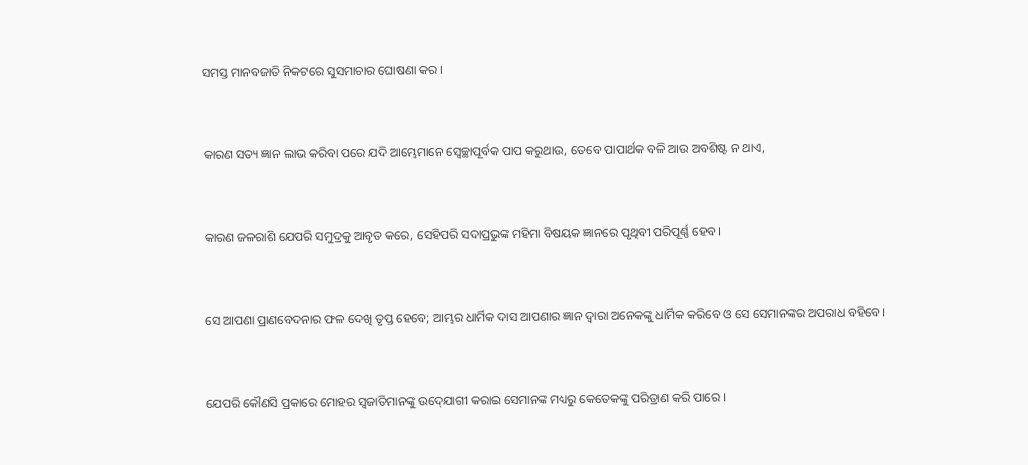ସମସ୍ତ ମାନବଜାତି ନିକଟରେ ସୁସମାଚାର ଘୋଷଣା କର ।


କାରଣ ସତ୍ୟ ଜ୍ଞାନ ଲାଭ କରିବା ପରେ ଯଦି ଆମ୍ଭେମାନେ ସ୍ୱେଚ୍ଛାପୂର୍ବକ ପାପ କରୁଥାଉ, ତେବେ ପାପାର୍ଥକ ବଳି ଆଉ ଅବଶିଷ୍ଟ ନ ଥାଏ,


କାରଣ ଜଳରାଶି ଯେପରି ସମୁଦ୍ରକୁ ଆବୃତ କରେ, ସେହିପରି ସଦାପ୍ରଭୁଙ୍କ ମହିମା ବିଷୟକ ଜ୍ଞାନରେ ପୃଥିବୀ ପରିପୂର୍ଣ୍ଣ ହେବ।


ସେ ଆପଣା ପ୍ରାଣବେଦନାର ଫଳ ଦେଖି ତୃପ୍ତ ହେବେ; ଆମ୍ଭର ଧାର୍ମିକ ଦାସ ଆପଣାର ଜ୍ଞାନ ଦ୍ୱାରା ଅନେକଙ୍କୁ ଧାର୍ମିକ କରିବେ ଓ ସେ ସେମାନଙ୍କର ଅପରାଧ ବହିବେ।


ଯେପରି କୌଣସି ପ୍ରକାରେ ମୋହର ସ୍ୱଜାତିମାନଙ୍କୁ ଉଦ୍‍ଯୋଗୀ କରାଇ ସେମାନଙ୍କ ମଧ୍ୟରୁ କେତେକଙ୍କୁ ପରିତ୍ରାଣ କରି ପାରେ ।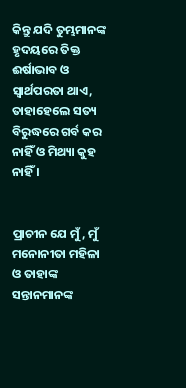କିନ୍ତୁ ଯଦି ତୁମ୍ଭମାନଙ୍କ ହୃଦୟରେ ତିକ୍ତ ଈର୍ଷାଭାବ ଓ ସ୍ୱାର୍ଥପରତା ଥାଏ, ତାହାହେଲେ ସତ୍ୟ ବିରୁଦ୍ଧରେ ଗର୍ବ କର ନାହିଁ ଓ ମିଥ୍ୟା କୁହ ନାହିଁ ।


ପ୍ରାଚୀନ ଯେ ମୁଁ, ମୁଁ ମନୋନୀତା ମହିଳା ଓ ତାହାଙ୍କ ସନ୍ତାନମାନଙ୍କ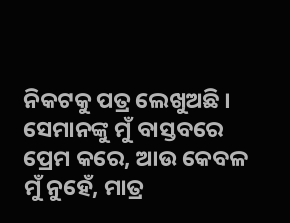ନିକଟକୁ ପତ୍ର ଲେଖୁଅଛି । ସେମାନଙ୍କୁ ମୁଁ ବାସ୍ତବରେ ପ୍ରେମ କରେ, ଆଉ କେବଳ ମୁଁ ନୁହେଁ, ମାତ୍ର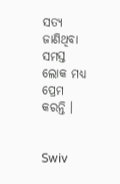ସତ୍ୟ ଜାଣିଥିବା ସମସ୍ତ ଲୋକ ମଧ୍ୟ ପ୍ରେମ କରନ୍ତି ।


Swiv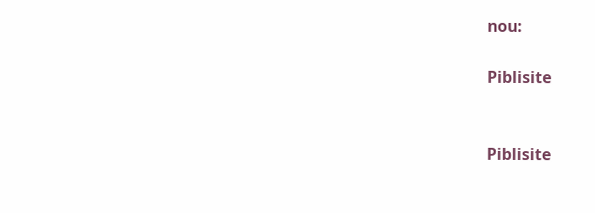nou:

Piblisite


Piblisite